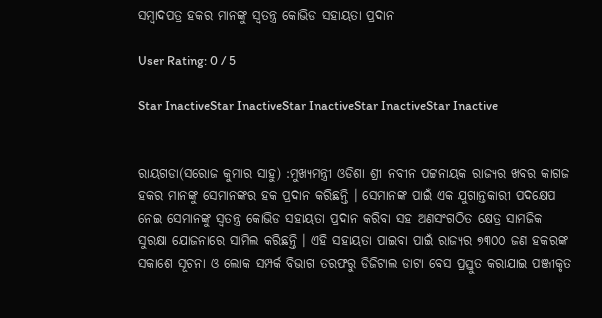ସମ୍ବାଦପତ୍ର ହକର ମାନଙ୍କୁ ସ୍ୱତନ୍ତ୍ର କୋଭିଡ ସହାୟତା ପ୍ରଦାନ

User Rating: 0 / 5

Star InactiveStar InactiveStar InactiveStar InactiveStar Inactive


ରାୟଗଡା(ସରୋଜ କୁମାର ସାହୁ) :ମୁଖ୍ୟମନ୍ତ୍ରୀ ଓଡିଶା ଶ୍ରୀ ନବୀନ ପଟ୍ଟନାୟକ ରାଜ୍ୟର ଖବର କାଗଜ ହକର ମାନଙ୍କୁ ସେମାନଙ୍କର ହକ ପ୍ରଦାନ କରିଛନ୍ତି । ସେମାନଙ୍କ ପାଇଁ ଏକ ଯୁଗାନ୍ତକାରୀ ପଦକ୍ଷେପ ନେଇ ସେମାନଙ୍କୁ ସ୍ୱତନ୍ତ୍ର କୋଭିଡ ସହାୟତା ପ୍ରଦାନ କରିବା ସହ ଅଣସଂଗଠିତ କ୍ଷେତ୍ର ସାମଜିକ ସୁରକ୍ଷା ଯୋଜନାରେ ସାମିଲ କରିଛନ୍ତି । ଏହି ସହାୟତା ପାଇବା ପାଇଁ ରାଜ୍ୟର ୭୩୦୦ ଜଣ ହକରଙ୍କ ସକାଶେ ସୂଚନା ଓ ଲୋକ ସମ୍ପର୍କ ବିଭାଗ ତରଫରୁ ଡିଜିଟାଲ ଡାଟା ବେସ ପ୍ରସ୍ତୁତ କରାଯାଇ ପଞ୍ଜୀକୃତ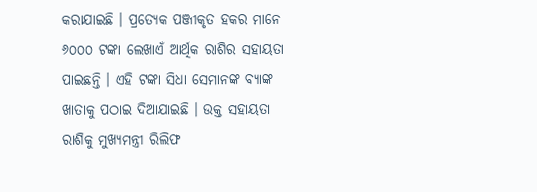କରାଯାଇଛି । ପ୍ରତ୍ୟେକ ପଞ୍ଜୀକୃତ ହକର ମାନେ ୬୦୦୦ ଟଙ୍କା ଲେଖାଏଁ ଆର୍ଥିକ ରାଶିର ସହାୟତା ପାଇଛନ୍ତି । ଏହି ଟଙ୍କା ସିଧା ସେମାନଙ୍କ ବ୍ୟାଙ୍କ ଖାତାକୁ ପଠାଇ ଦିଆଯାଇଛି । ଉକ୍ତ ସହାୟତା ରାଶିକୁ ମୁଖ୍ୟମନ୍ତ୍ରୀ ରିଲିଫ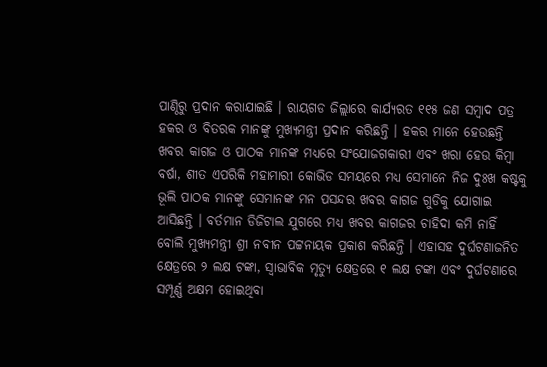ପାଣ୍ଠିରୁ ପ୍ରଦାନ କରାଯାଇଛି । ରାୟଗଡ ଜିଲ୍ଲାରେ କାର୍ଯ୍ୟରତ ୧୧୫ ଜଣ ସମ୍ବାଦ ପତ୍ର ହକର ଓ ବିତରକ ମାନଙ୍କୁ ମୁଖ୍ୟମନ୍ତ୍ରୀ ପ୍ରଦାନ କରିଛନ୍ତି । ହକର ମାନେ ହେଉଛନ୍ତି ଖବର କାଗଜ ଓ ପାଠକ ମାନଙ୍କ ମଧ୍ୟରେ ସଂଯୋଜଗକାରୀ ଏବଂ ଖରା ହେଉ କିମ୍ବା ବର୍ଷା, ଶୀତ ଏପରିକି ମହାମାରୀ କୋଭିଡ ସମୟରେ ମଧ୍ୟ ସେମାନେ ନିଜ ଦୁଃଖ କଷ୍ଟକୁ ଭୂଲି ପାଠକ ମାନଙ୍କୁ ସେମାନଙ୍କ ମନ ପସନ୍ଦର ଖବର କାଗଜ ଗୁଡିକୁ ଯୋଗାଇ ଆସିଛନ୍ତି । ବର୍ତମାନ ଡିଜିଟାଲ ଯୁଗରେ ମଧ୍ୟ ଖବର କାଗଜର ଚାହିଦା କମି ନାହିଁ ବୋଲି ମୁଖ୍ୟମନ୍ତ୍ରୀ ଶ୍ରୀ ନବୀନ ପଟ୍ଟନାୟକ ପ୍ରକାଶ କରିଛନ୍ତି । ଏହାସହ ଦୁର୍ଘଟଣାଜନିତ କ୍ଷେତ୍ରରେ ୨ ଲକ୍ଷ ଟଙ୍କା, ସ୍ୱାଭାବିକ ମୃତ୍ୟୁ କ୍ଷେତ୍ରରେ ୧ ଲକ୍ଷ ଟଙ୍କା ଏବଂ ଦୁର୍ଘଟଣାରେ ସମ୍ପୂର୍ଣ୍ଣ ଅକ୍ଷମ ହୋଇଥିବା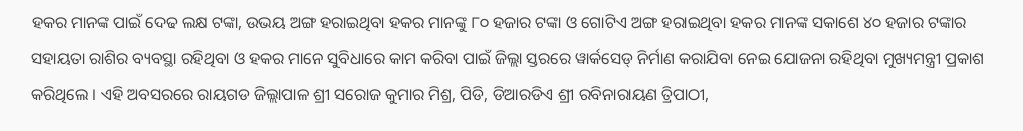ହକର ମାନଙ୍କ ପାଇଁ ଦେଢ ଲକ୍ଷ ଟଙ୍କା, ଉଭୟ ଅଙ୍ଗ ହରାଇଥିବା ହକର ମାନଙ୍କୁ ୮୦ ହଜାର ଟଙ୍କା ଓ ଗୋଟିଏ ଅଙ୍ଗ ହରାଇଥିବା ହକର ମାନଙ୍କ ସକାଶେ ୪୦ ହଜାର ଟଙ୍କାର ସହାୟତା ରାଶିର ବ୍ୟବସ୍ଥା ରହିଥିବା ଓ ହକର ମାନେ ସୁବିଧାରେ କାମ କରିବା ପାଇଁ ଜିଲ୍ଲା ସ୍ତରରେ ୱାର୍କସେଡ୍ ନିର୍ମାଣ କରାଯିବା ନେଇ ଯୋଜନା ରହିଥିବା ମୁଖ୍ୟମନ୍ତ୍ରୀ ପ୍ରକାଶ କରିଥିଲେ । ଏହି ଅବସରରେ ରାୟଗଡ ଜିଲ୍ଲାପାଳ ଶ୍ରୀ ସରୋଜ କୁମାର ମିଶ୍ର, ପିଡି, ଡିଆରଡିଏ ଶ୍ରୀ ରବିନାରାୟଣ ତ୍ରିପାଠୀ,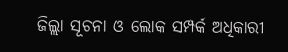ଜିଲ୍ଲା ସୂଚନା ଓ ଲୋକ ସମ୍ପର୍କ ଅଧିକାରୀ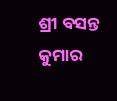ଶ୍ରୀ ବସନ୍ତ କୁମାର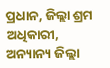ପ୍ରଧାନ, ଜିଲ୍ଲା ଶ୍ରମ ଅଧିକାରୀ, ଅନ୍ୟାନ୍ୟ ଜିଲ୍ଲା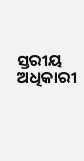ସ୍ତରୀୟ ଅଧିକାରୀ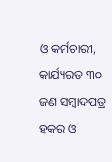ଓ କର୍ମଚାରୀ, କାର୍ଯ୍ୟରତ ୩୦ ଜଣ ସମ୍ବାଦପତ୍ର ହକର ଓ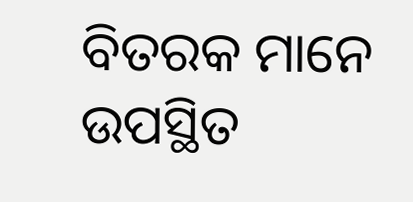ବିତରକ ମାନେ ଉପସ୍ଥିତ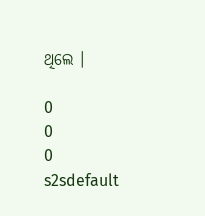ଥିଲେ ।

0
0
0
s2sdefault